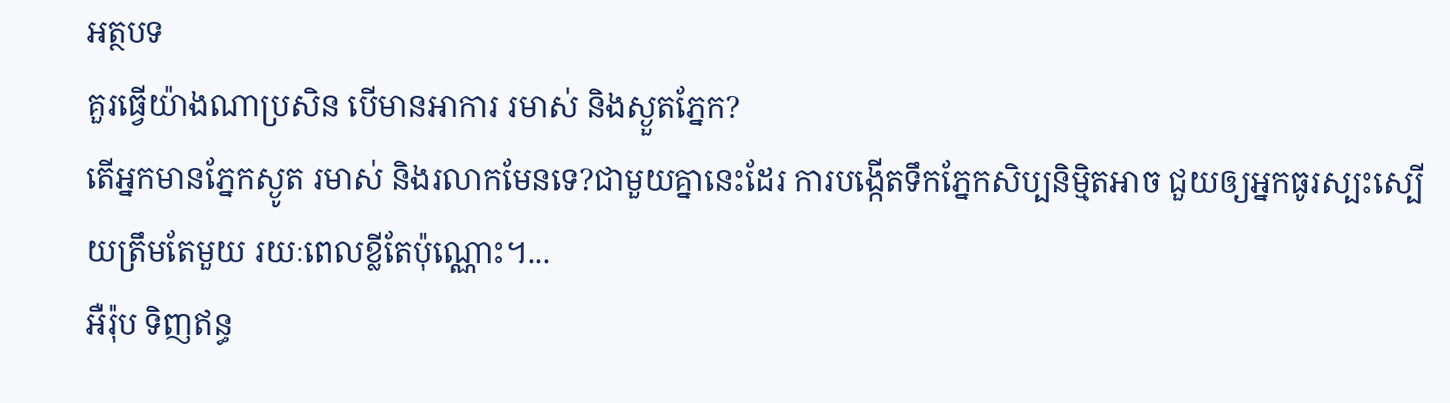អត្ថបទ
គួរធ្វើយ៉ាងណាប្រសិន បើមានអាការ រមាស់ និងស្ងួតភ្នែក?
តើអ្នកមានភ្នែកស្ងូត រមាស់ និងរលាកមែនទេ?ជាមួយគ្នានេះដែរ ការបង្កើតទឹកភ្នែកសិប្បនិម្មិតអាច ជួយឲ្យអ្នកធូរស្បះស្បើយត្រឹមតែមួយ រយៈពេលខ្លីតែប៉ុណ្ណោះ។...
អឺរ៉ុប ទិញឥន្ធ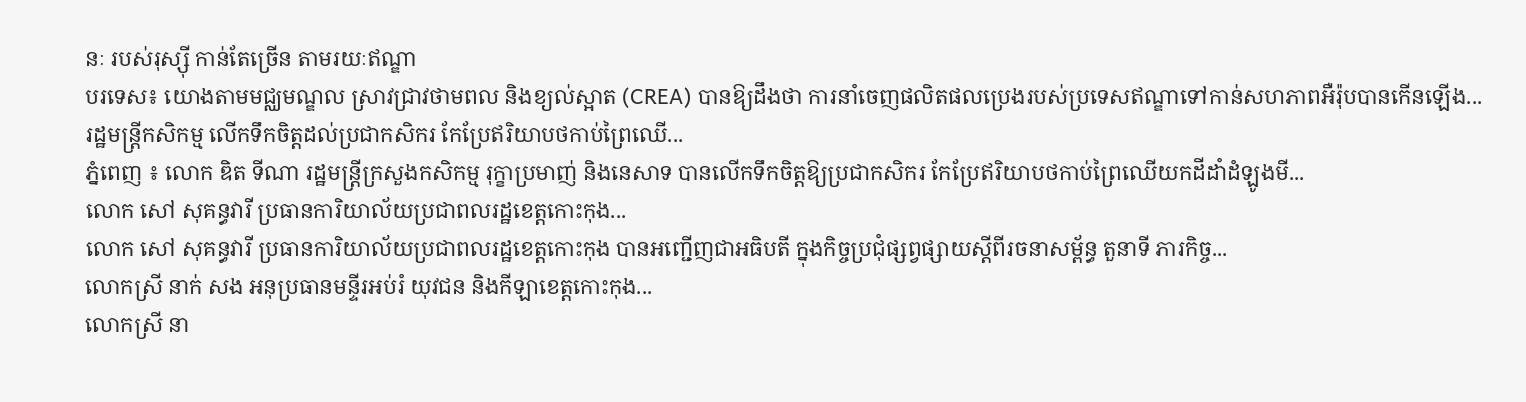នៈ របស់រុស្ស៊ី កាន់តែច្រើន តាមរយៈឥណ្ឌា
បរទេស៖ យោងតាមមជ្ឈមណ្ឌល ស្រាវជ្រាវថាមពល និងខ្យល់ស្អាត (CREA) បានឱ្យដឹងថា ការនាំចេញផលិតផលប្រេងរបស់ប្រទេសឥណ្ឌាទៅកាន់សហភាពអឺរ៉ុបបានកើនឡើង...
រដ្ឋមន្ដ្រីកសិកម្ម លើកទឹកចិត្តដល់ប្រជាកសិករ កែប្រែឥរិយាបថកាប់ព្រៃឈើ...
ភ្នំពេញ ៖ លោក ឌិត ទីណា រដ្ឋមន្ត្រីក្រសួងកសិកម្ម រុក្ខាប្រមាញ់ និងនេសាទ បានលើកទឹកចិត្តឱ្យប្រជាកសិករ កែប្រែឥរិយាបថកាប់ព្រៃឈើយកដីដាំដំឡូងមី...
លោក សៅ សុគន្ធវារី ប្រធានការិយាល័យប្រជាពលរដ្ឋខេត្តកោះកុង...
លោក សៅ សុគន្ធវារី ប្រធានការិយាល័យប្រជាពលរដ្ឋខេត្តកោះកុង បានអញ្ជើញជាអធិបតី ក្នុងកិច្ចប្រជុំផ្សព្វផ្សាយស្ដីពីរចនាសម្ព័ន្ធ តួនាទី ភារកិច្ច...
លោកស្រី នាក់ សង អនុប្រធានមន្ទីរអប់រំ យុវជន និងកីឡាខេត្តកោះកុង...
លោកស្រី នា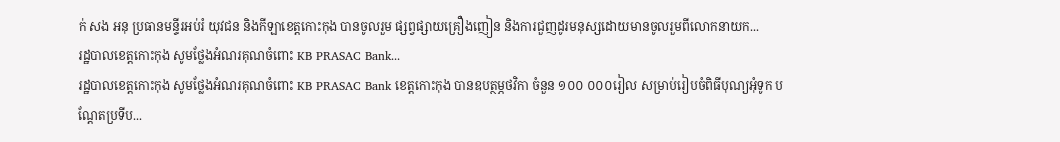ក់ សង អនុ ប្រធានមន្ទីរអប់រំ យុវជន និងកីឡាខេត្តកោះកុង បានចូលរួម ផ្សព្វផ្សាយគ្រឿងញៀន និងការជួញដូរមនុស្សដោយមានចូលរួមពីលោកនាយក...
រដ្ឋបាលខេត្តកោះកុង សូមថ្លែងអំណរគុណចំពោះ KB PRASAC Bank...
រដ្ឋបាលខេត្តកោះកុង សូមថ្លែងអំណរគុណចំពោះ KB PRASAC Bank ខេត្តកោះកុង បានឧបត្ថម្ភថវិកា ចំនួន ១០០ ០០០រៀល សម្រាប់រៀបចំពិធីបុណ្យអុំទូក បណ្តែតប្រទីប...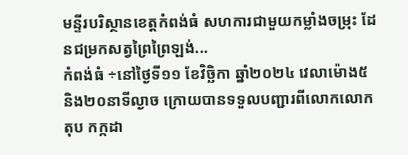មន្ទីរបរិស្ថានខេត្តកំពង់ធំ សហការជាមួយកម្លាំងចម្រុះ ដែនជម្រកសត្វព្រៃព្រៃឡង់...
កំពង់ធំ ÷នៅថ្ងៃទី១១ ខែវិច្ឆិកា ឆ្នាំ២០២៤ វេលាម៉ោង៥ និង២០នាទីល្ងាច ក្រោយបានទទួលបញ្ជារពីលោកលោក តុប កក្កដា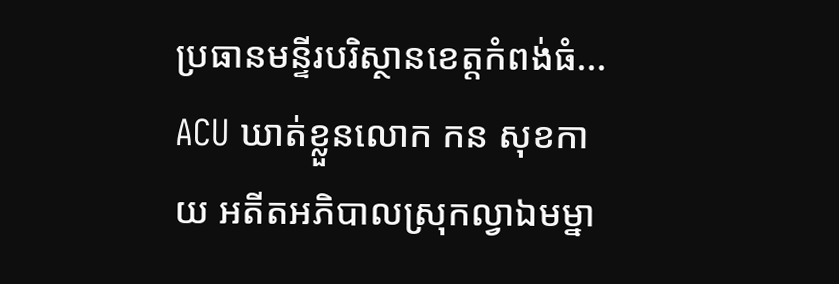ប្រធានមន្ទីរបរិស្ថានខេត្តកំពង់ធំ...
ACU ឃាត់ខ្លួនលោក កន សុខកាយ អតីតអភិបាលស្រុកល្វាឯមម្នា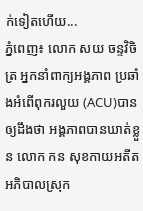ក់ទៀតហើយ...
ភ្នំពេញ៖ លោក សយ ចន្ទវិចិត្រ អ្នកនាំពាក្យអង្គភាព ប្រឆាំងអំពើពុករលួយ (ACU)បានឲ្យដឹងថា អង្គភាពបានឃាត់ខ្លួន លោក កន សុខកាយអតីតអភិបាលស្រុក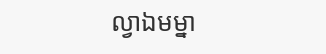ល្វាឯមម្នា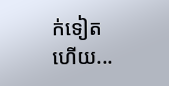ក់ទៀតហើយ...